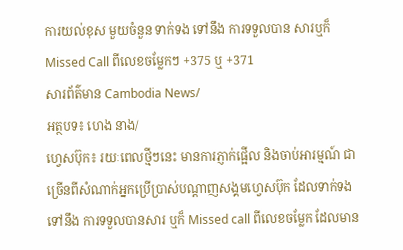ការយល់ខុស មួយចំនួន ទាក់ទង ទៅនឹង ការទទួលបាន សារឬក៏ Missed Call ពីលេខចម្លែកៗ +375 ឬ +371
សារព័ត៌មាន Cambodia News/
អត្ថបទ៖ ហេង នាង/
ហ្វេសប៊ុក៖ រយៈពេលថ្មីៗនេះ មានការភ្ញាក់ផ្អើល និងចាប់អារម្មណ៍ ជាច្រើនពីសំណាក់អ្នកប្រើប្រាស់បណ្តាញសង្គមហ្វេសប៊ុក ដែលទាក់ទងទៅនឹង ការទទួលបានសារ ឬក៏ Missed call ពីលេខចម្លែក ដែលមាន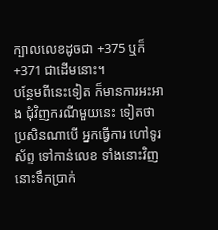ក្បាលលេខដូចជា +375 ឬក៏ +371 ជាដើមនោះ។
បន្ថែមពីនេះទៀត ក៏មានការអះអាង ជុំវិញករណីមួយនេះ ទៀតថា ប្រសិនណាបើ អ្នកធ្វើការ ហៅទូរស័ព្ទ ទៅកាន់លេខ ទាំងនោះវិញ នោះទឹកប្រាក់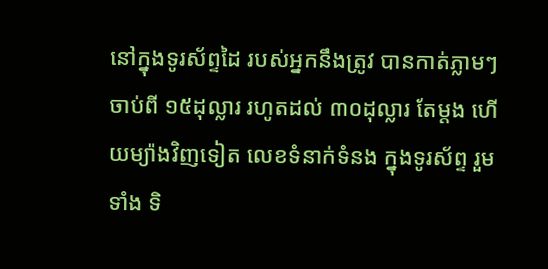នៅក្នុងទូរស័ព្ទដៃ របស់អ្នកនឹងត្រូវ បានកាត់ភ្លាមៗ ចាប់ពី ១៥ដុល្លារ រហូតដល់ ៣០ដុល្លារ តែម្តង ហើយម្យ៉ាងវិញទៀត លេខទំនាក់ទំនង ក្នុងទូរស័ព្ទ រួមទាំង ទិ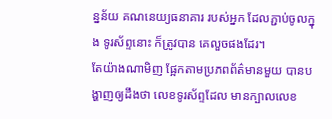ន្នន័យ គណនេយ្យធនាគារ របស់អ្នក ដែលភ្ជាប់ចូលក្នុង ទូរស័ព្ទនោះ ក៏ត្រូវបាន គេលួចផងដែរ។
តែយ៉ាងណាមិញ ផ្អែកតាមប្រភពព័ត៌មានមួយ បានបង្ហាញឲ្យដឹងថា លេខទូរស័ព្ទដែល មានក្បាលលេខ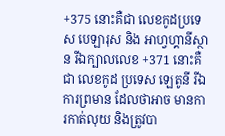+375 នោះគឺជា លេខកូដប្រទេស បេឡារុស និង អាហ្វហ្គានីស្ថាន រីឯក្បាលលេខ +371 នោះគឺជា លេខកូដ ប្រទេស ឡេតូនី រីឯការព្រមាន ដែលថាអាច មានការកាត់លុយ និងត្រូវបា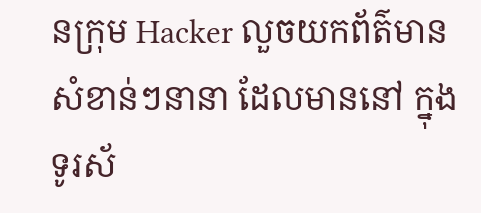នក្រុម Hacker លួចយកព័ត៌មាន សំខាន់ៗនានា ដែលមាននៅ ក្នុងទូរស័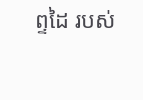ព្ទដៃ របស់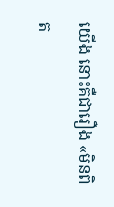យើង នោះគឺជារឿង «មិនពិត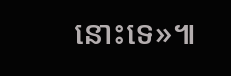នោះទេ»៕